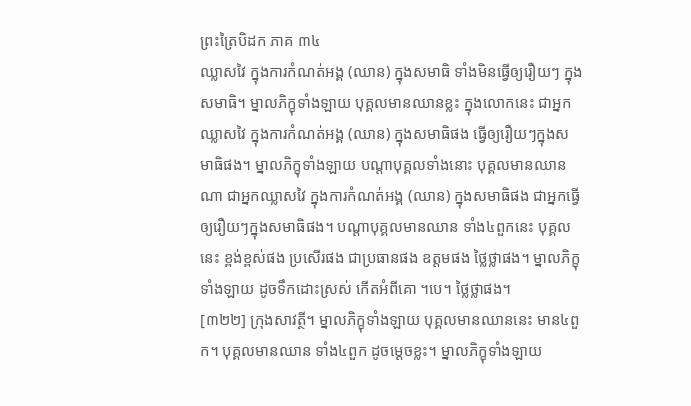ព្រះត្រៃបិដក ភាគ ៣៤
ឈ្លាសវៃ ក្នុងការកំណត់អង្គ (ឈាន) ក្នុងសមាធិ ទាំងមិនធ្វើឲ្យរឿយៗ ក្នុងសមាធិ។ ម្នាលភិក្ខុទាំងឡាយ បុគ្គលមានឈានខ្លះ ក្នុងលោកនេះ ជាអ្នកឈ្លាសវៃ ក្នុងការកំណត់អង្គ (ឈាន) ក្នុងសមាធិផង ធ្វើឲ្យរឿយៗក្នុងសមាធិផង។ ម្នាលភិក្ខុទាំងឡាយ បណ្តាបុគ្គលទាំងនោះ បុគ្គលមានឈានណា ជាអ្នកឈ្លាសវៃ ក្នុងការកំណត់អង្គ (ឈាន) ក្នុងសមាធិផង ជាអ្នកធ្វើឲ្យរឿយៗក្នុងសមាធិផង។ បណ្តាបុគ្គលមានឈាន ទាំង៤ពួកនេះ បុគ្គលនេះ ខ្ពង់ខ្ពស់ផង ប្រសើរផង ជាប្រធានផង ឧត្តមផង ថ្លៃថ្លាផង។ ម្នាលភិក្ខុទាំងឡាយ ដូចទឹកដោះស្រស់ កើតអំពីគោ ។បេ។ ថ្លៃថ្លាផង។
[៣២២] ក្រុងសាវត្ថី។ ម្នាលភិក្ខុទាំងឡាយ បុគ្គលមានឈាននេះ មាន៤ពួក។ បុគ្គលមានឈាន ទាំង៤ពួក ដូចម្តេចខ្លះ។ ម្នាលភិក្ខុទាំងឡាយ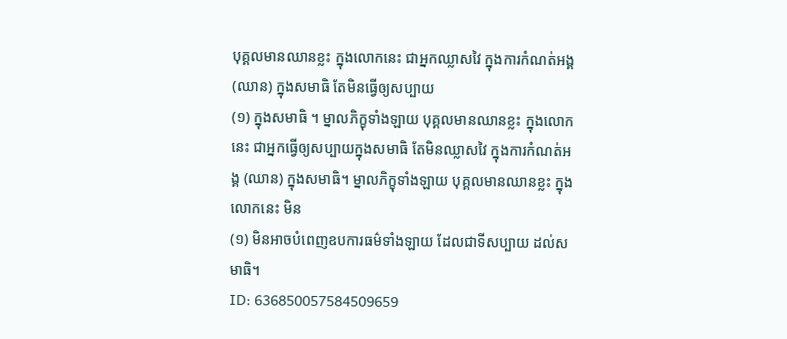បុគ្គលមានឈានខ្លះ ក្នុងលោកនេះ ជាអ្នកឈ្លាសវៃ ក្នុងការកំណត់អង្គ (ឈាន) ក្នុងសមាធិ តែមិនធ្វើឲ្យសប្បាយ
(១) ក្នុងសមាធិ ។ ម្នាលភិក្ខុទាំងឡាយ បុគ្គលមានឈានខ្លះ ក្នុងលោកនេះ ជាអ្នកធ្វើឲ្យសប្បាយក្នុងសមាធិ តែមិនឈ្លាសវៃ ក្នុងការកំណត់អង្គ (ឈាន) ក្នុងសមាធិ។ ម្នាលភិក្ខុទាំងឡាយ បុគ្គលមានឈានខ្លះ ក្នុងលោកនេះ មិន
(១) មិនអាចបំពេញឧបការធម៌ទាំងឡាយ ដែលជាទីសប្បាយ ដល់សមាធិ។
ID: 636850057584509659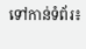ទៅកាន់ទំព័រ៖